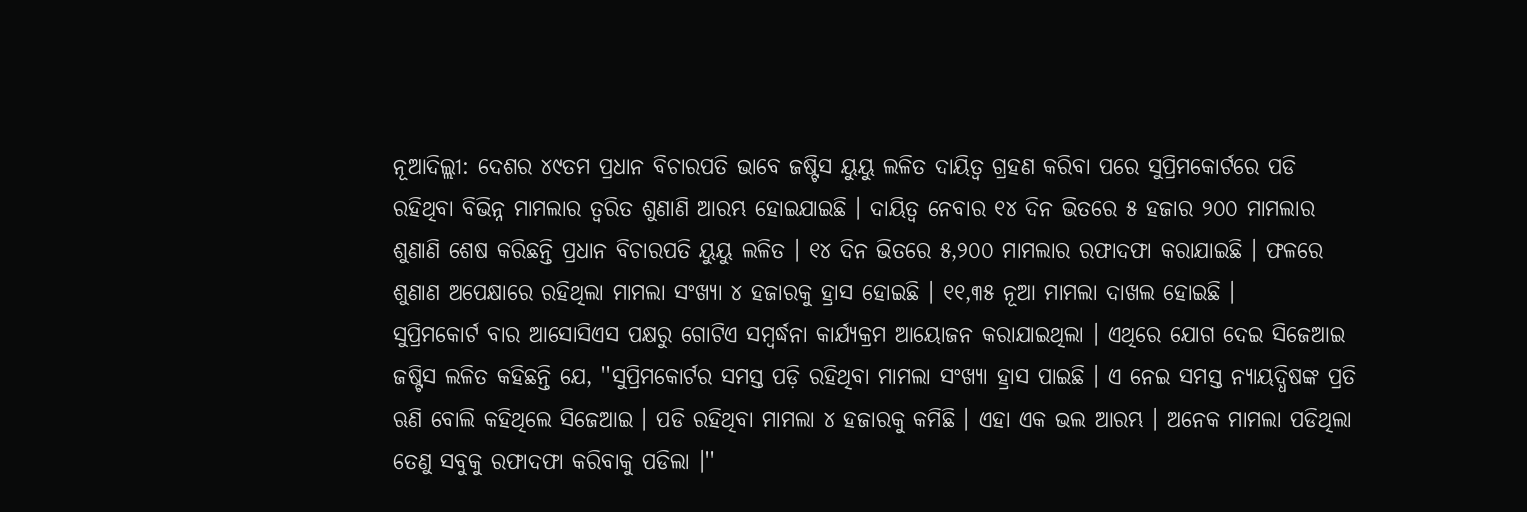ନୂଆଦିଲ୍ଲୀ: ଦେଶର ୪୯ତମ ପ୍ରଧାନ ବିଚାରପତି ଭାବେ ଜଷ୍ଟିସ ୟୁୟୁ ଲଳିତ ଦାୟିତ୍ବ ଗ୍ରହଣ କରିବା ପରେ ସୁପ୍ରିମକୋର୍ଟରେ ପଡି ରହିଥିବା ବିଭିନ୍ନ ମାମଲାର ତ୍ୱରିତ ଶୁଣାଣି ଆରମ୍ଭ ହୋଇଯାଇଛି । ଦାୟିତ୍ବ ନେବାର ୧୪ ଦିନ ଭିତରେ ୫ ହଜାର ୨୦୦ ମାମଲାର ଶୁଣାଣି ଶେଷ କରିଛନ୍ତି ପ୍ରଧାନ ବିଚାରପତି ୟୁୟୁ ଲଳିତ । ୧୪ ଦିନ ଭିତରେ ୫,୨୦୦ ମାମଲାର ରଫାଦଫା କରାଯାଇଛି । ଫଳରେ ଶୁଣାଣ ଅପେକ୍ଷାରେ ରହିଥିଲା ମାମଲା ସଂଖ୍ୟା ୪ ହଜାରକୁ ହ୍ରାସ ହୋଇଛି । ୧୧,୩୫ ନୂଆ ମାମଲା ଦାଖଲ ହୋଇଛି ।
ସୁପ୍ରିମକୋର୍ଟ ବାର ଆସୋସିଏସ ପକ୍ଷରୁ ଗୋଟିଏ ସମ୍ବର୍ଦ୍ଧନା କାର୍ଯ୍ୟକ୍ରମ ଆୟୋଜନ କରାଯାଇଥିଲା । ଏଥିରେ ଯୋଗ ଦେଇ ସିଜେଆଇ ଜଷ୍ଟିସ ଲଳିତ କହିଛନ୍ତି ଯେ, ''ସୁପ୍ରିମକୋର୍ଟର ସମସ୍ତ ପଡ଼ି ରହିଥିବା ମାମଲା ସଂଖ୍ୟା ହ୍ରାସ ପାଇଛି । ଏ ନେଇ ସମସ୍ତ ନ୍ୟାୟଦ୍ଧିଷଙ୍କ ପ୍ରତି ଋଣି ବୋଲି କହିଥିଲେ ସିଜେଆଇ । ପଡି ରହିଥିବା ମାମଲା ୪ ହଜାରକୁ କମିଛି । ଏହା ଏକ ଭଲ ଆରମ୍ଭ । ଅନେକ ମାମଲା ପଡିଥିଲା ତେଣୁ ସବୁକୁ ରଫାଦଫା କରିବାକୁ ପଡିଲା ।''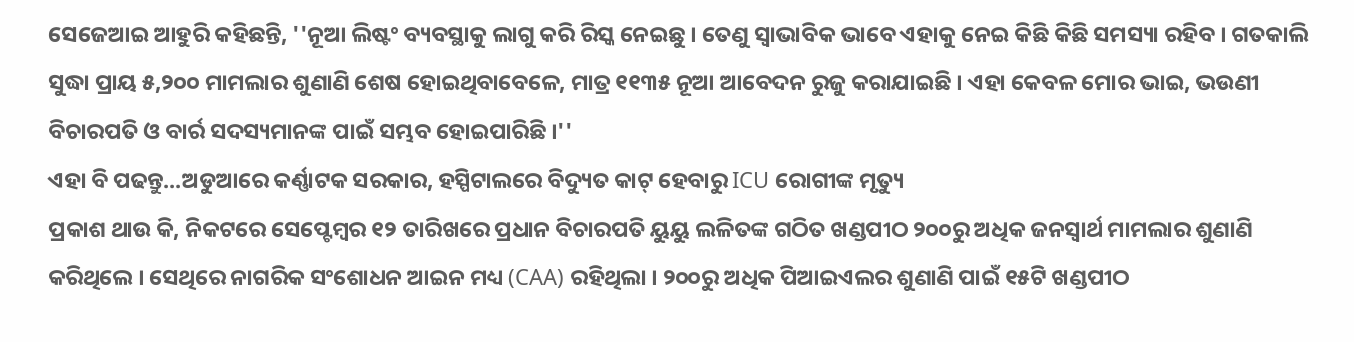ସେଜେଆଇ ଆହୁରି କହିଛନ୍ତି, ''ନୂଆ ଲିଷ୍ଟଂ ବ୍ୟବସ୍ଥାକୁ ଲାଗୁ କରି ରିସ୍କ ନେଇଛୁ । ତେଣୁ ସ୍ୱାଭାବିକ ଭାବେ ଏହାକୁ ନେଇ କିଛି କିଛି ସମସ୍ୟା ରହିବ । ଗତକାଲି ସୁଦ୍ଧା ପ୍ରାୟ ୫,୨୦୦ ମାମଲାର ଶୁଣାଣି ଶେଷ ହୋଇଥିବାବେଳେ, ମାତ୍ର ୧୧୩୫ ନୂଆ ଆବେଦନ ରୁଜୁ କରାଯାଇଛି । ଏହା କେବଳ ମୋର ଭାଇ, ଭଉଣୀ ବିଚାରପତି ଓ ବାର୍ର ସଦସ୍ୟମାନଙ୍କ ପାଇଁ ସମ୍ଭବ ହୋଇପାରିଛି ।''
ଏହା ବି ପଢନ୍ତୁ...ଅଡୁଆରେ କର୍ଣ୍ଣାଟକ ସରକାର, ହସ୍ପିଟାଲରେ ବିଦ୍ୟୁତ କାଟ୍ ହେବାରୁ ICU ରୋଗୀଙ୍କ ମୃତ୍ୟୁ
ପ୍ରକାଶ ଥାଉ କି, ନିକଟରେ ସେପ୍ଟେମ୍ବର ୧୨ ତାରିଖରେ ପ୍ରଧାନ ବିଚାରପତି ୟୁୟୁ ଲଳିତଙ୍କ ଗଠିତ ଖଣ୍ଡପୀଠ ୨୦୦ରୁ ଅଧିକ ଜନସ୍ବାର୍ଥ ମାମଲାର ଶୁଣାଣି କରିଥିଲେ । ସେଥିରେ ନାଗରିକ ସଂଶୋଧନ ଆଇନ ମଧ୍ୟ (CAA) ରହିଥିଲା । ୨୦୦ରୁ ଅଧିକ ପିଆଇଏଲର ଶୁଣାଣି ପାଇଁ ୧୫ଟି ଖଣ୍ଡପୀଠ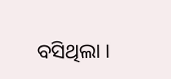ବସିଥିଲା ।